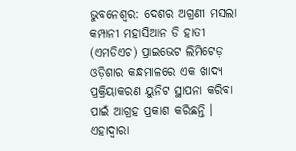ଭୁବନେଶ୍ୱର: ଦେଶର ଅଗ୍ରଣୀ ମସଲା କମ୍ପାନୀ ମହାସିଆନ ଡି ହାତୀ (ଏମଡିଏଚ) ପ୍ରାଇଭେଟ ଲିମିଟେଡ଼ ଓଡ଼ିଶାର କନ୍ଧମାଳରେ ଏକ ଖାଦ୍ୟ ପ୍ରକ୍ରିୟାକରଣ ୟୁନିଟ ସ୍ଥାପନା କରିବା ପାଇଁ ଆଗ୍ରହ ପ୍ରକାଶ କରିଛନ୍ତି । ଏହାଦ୍ୱାରା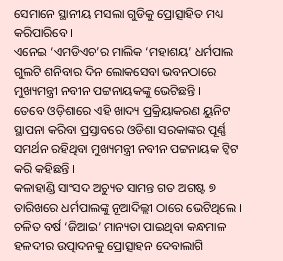ସେମାନେ ସ୍ଥାନୀୟ ମସଲା ଗୁଡିକୁ ପ୍ରୋତ୍ସାହିତ ମଧ୍ୟ କରିପାରିବେ ।
ଏନେଇ ‘ଏମଡିଏଚ’ର ମାଲିକ ‘ମହାଶୟ’ ଧର୍ମପାଲ ଗୁଲଟି ଶନିବାର ଦିନ ଲୋକସେବା ଭବନଠାରେ ମୁଖ୍ୟମନ୍ତ୍ରୀ ନବୀନ ପଟ୍ଟନାୟକଙ୍କୁ ଭେଟିଛନ୍ତି ।
ତେବେ ଓଡ଼ିଶାରେ ଏହି ଖାଦ୍ୟ ପ୍ରକ୍ରିୟାକରଣ ୟୁନିଟ ସ୍ଥାପନା କରିବା ପ୍ରସ୍ତାବରେ ଓଡିଶା ସରକାଙ୍କର ପୂର୍ଣ୍ଣ ସମର୍ଥନ ରହିଥିବା ମୁଖ୍ୟମନ୍ତ୍ରୀ ନବୀନ ପଟ୍ଟନାୟକ ଟ୍ୱିଟ କରି କହିଛନ୍ତି ।
କଳାହାଣ୍ଡି ସାଂସଦ ଅଚ୍ୟୁତ ସାମନ୍ତ ଗତ ଅଗଷ୍ଟ ୭ ତାରିଖରେ ଧର୍ମପାଲଙ୍କୁ ନୂଆଦିଲ୍ଲୀ ଠାରେ ଭେଟିଥିଲେ ।
ଚଳିତ ବର୍ଷ ‘ଜିଆଇ’ ମାନ୍ୟତା ପାଇଥିବା କନ୍ଧମାଳ ହଳଦୀର ଉତ୍ପାଦନକୁ ପ୍ରୋତ୍ସାହନ ଦେବାଲାଗି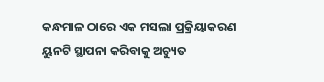କନ୍ଧମାଳ ଠାରେ ଏକ ମସଲା ପ୍ରକ୍ରିୟାକରଣ ୟୁନଟି ସ୍ଥାପନା କରିବାକୁ ଅଚ୍ୟୁତ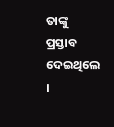ତାଙ୍କୁ ପ୍ରସ୍ତାବ ଦେଇଥିଲେ ।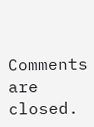Comments are closed.